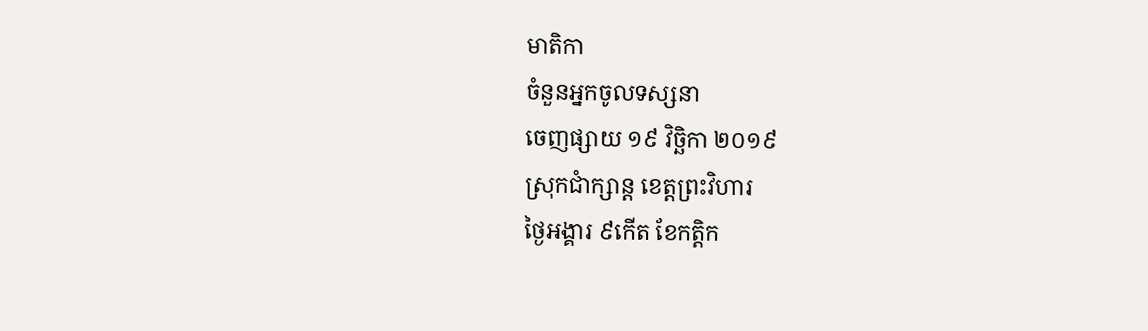មាតិកា
ចំនួនអ្នកចូលទស្សនា
ចេញផ្សាយ ១៩ វិច្ឆិកា ២០១៩
ស្រុកជាំក្សាន្ដ ខេត្តព្រះវិហារ
ថ្ងៃអង្គារ ៩កើត ខែកត្តិក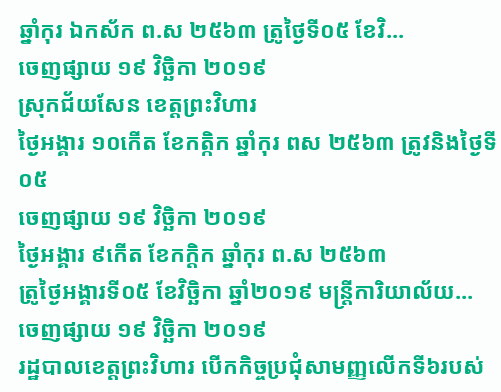ឆ្នាំកុរ ឯកស័ក ព.ស ២៥៦៣ ត្រូថ្ងៃទី០៥ ខែវិ...
ចេញផ្សាយ ១៩ វិច្ឆិកា ២០១៩
ស្រុកជ័យសែន ខេត្តព្រះវិហារ
ថ្ងៃអង្គារ ១០កើត ខែកត្កិក ឆ្នាំកុរ ពស ២៥៦៣ ត្រូវនិងថ្ងៃទី០៥
ចេញផ្សាយ ១៩ វិច្ឆិកា ២០១៩
ថ្ងៃអង្គារ ៩កើត ខែកក្តិក ឆ្នាំកុរ ព.ស ២៥៦៣
ត្រូថ្ងៃអង្គារទី០៥ ខែវិច្ឆិកា ឆ្នាំ២០១៩ មន្រ្តីការិយាល័យ...
ចេញផ្សាយ ១៩ វិច្ឆិកា ២០១៩
រដ្ឋបាលខេត្តព្រះវិហារ បើកកិច្ចប្រជុំសាមញ្ញលើកទី៦របស់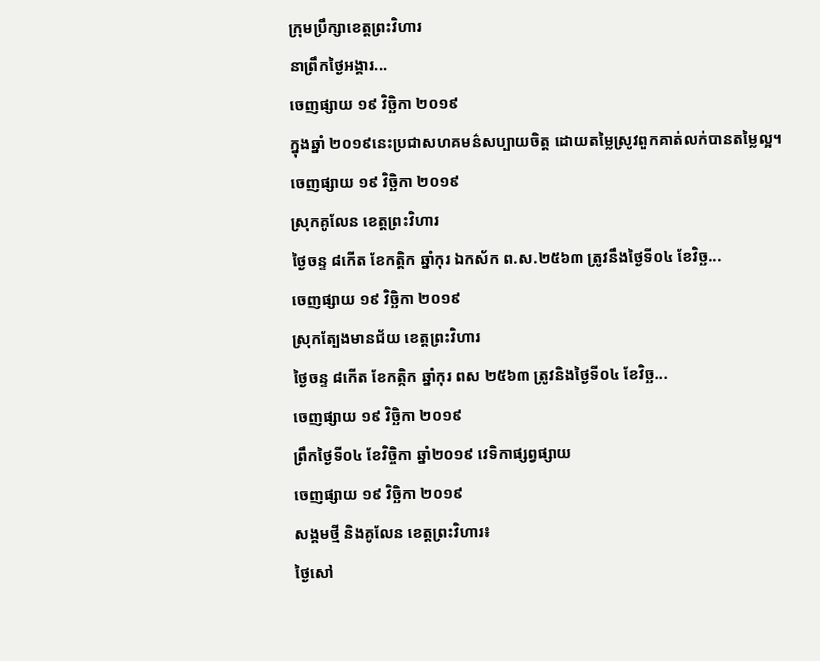ក្រុមប្រឹក្សាខេត្តព្រះវិហារ
នាព្រឹកថ្ងៃអង្គារ...
ចេញផ្សាយ ១៩ វិច្ឆិកា ២០១៩
ក្នុងឆ្នាំ ២០១៩នេះប្រជាសហគមន៌សប្បាយចិត្ត ដោយតម្លៃស្រូវពួកគាត់លក់បានតម្លៃល្អ។
ចេញផ្សាយ ១៩ វិច្ឆិកា ២០១៩
ស្រុកគូលែន ខេត្តព្រះវិហារ
ថ្ងៃចន្ទ ៨កើត ខែកត្តិក ឆ្នាំកុរ ឯកស័ក ព.ស.២៥៦៣ ត្រូវនឹងថ្ងៃទី០៤ ខែវិច្ឆ...
ចេញផ្សាយ ១៩ វិច្ឆិកា ២០១៩
ស្រុកត្បែងមានជ័យ ខេត្តព្រះវិហារ
ថ្ងៃចន្ទ ៨កើត ខែកត្កិក ឆ្នាំកុរ ពស ២៥៦៣ ត្រូវនិងថ្ងៃទី០៤ ខែវិច្ឆ...
ចេញផ្សាយ ១៩ វិច្ឆិកា ២០១៩
ព្រឹកថ្ងៃទី០៤ ខែវិច្ចិកា ឆ្នាំ២០១៩ វេទិកាផ្សព្វផ្សាយ
ចេញផ្សាយ ១៩ វិច្ឆិកា ២០១៩
សង្គមថ្មី និងគូលែន ខេត្តព្រះវិហារ៖
ថ្ងៃសៅ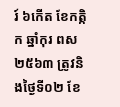រ៍ ៦កើត ខែកត្កិក ឆ្នាំកុរ ពស ២៥៦៣ ត្រូវនិងថ្ងៃទី០២ ខែ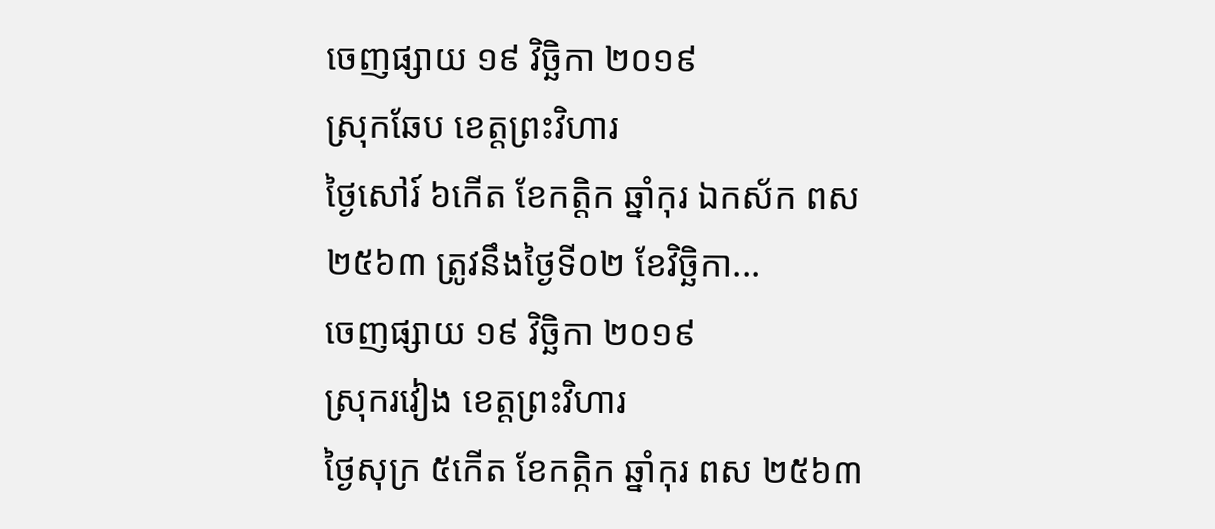ចេញផ្សាយ ១៩ វិច្ឆិកា ២០១៩
ស្រុកឆែប ខេត្តព្រះវិហារ
ថ្ងៃសៅរ៍ ៦កើត ខែកត្តិក ឆ្នាំកុរ ឯកស័ក ពស ២៥៦៣ ត្រូវនឹងថ្ងៃទី០២ ខែវិច្ឆិកា...
ចេញផ្សាយ ១៩ វិច្ឆិកា ២០១៩
ស្រុករវៀង ខេត្តព្រះវិហារ
ថ្ងៃសុក្រ ៥កើត ខែកត្កិក ឆ្នាំកុរ ពស ២៥៦៣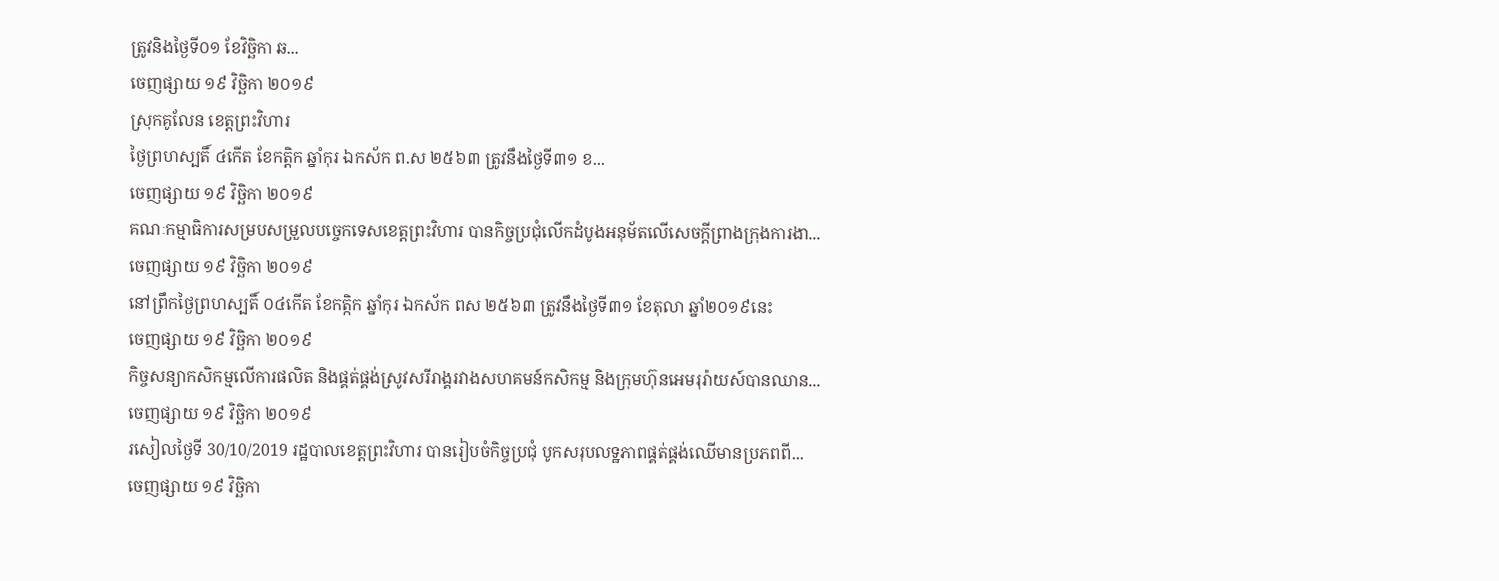ត្រូវនិងថ្ងៃទី០១ ខែវិច្ឆិកា ឆ...
ចេញផ្សាយ ១៩ វិច្ឆិកា ២០១៩
ស្រុកគូលែន ខេត្តព្រះវិហារ
ថ្ងៃព្រហស្បតិ៍ ៤កើត ខែកត្តិក ឆ្នាំកុរ ឯកស័ក ព.ស ២៥៦៣ ត្រូវនឹងថ្ងៃទី៣១ ខ...
ចេញផ្សាយ ១៩ វិច្ឆិកា ២០១៩
គណៈកម្មាធិការសម្របសម្រួលបច្ចេកទេសខេត្តព្រះវិហារ បានកិច្ចប្រជុំលើកដំបូងអនុម័តលើសេចក្តីព្រាងក្រុងការងា...
ចេញផ្សាយ ១៩ វិច្ឆិកា ២០១៩
នៅព្រឹកថ្ងៃព្រហស្បតិ៍ ០៤កើត ខែកត្កិក ឆ្នាំកុរ ឯកស័ក ពស ២៥៦៣ ត្រូវនឹងថ្ងៃទី៣១ ខែតុលា ឆ្នាំ២០១៩នេះ
ចេញផ្សាយ ១៩ វិច្ឆិកា ២០១៩
កិច្ចសន្យាកសិកម្មលើការផលិត និងផ្គត់ផ្គង់ស្រូវសរីរាង្គរវាងសហគមន៍កសិកម្ម និងក្រុមហ៊ុនអេមរុរ៉ាយស៍បានឈាន...
ចេញផ្សាយ ១៩ វិច្ឆិកា ២០១៩
រសៀលថ្ងៃទី 30/10/2019 រដ្ឋបាលខេត្តព្រះវិហារ បានរៀបចំកិច្ចប្រជុំ បូកសរុបលទ្ឋភាពផ្គត់ផ្គង់ឈើមានប្រភពពី...
ចេញផ្សាយ ១៩ វិច្ឆិកា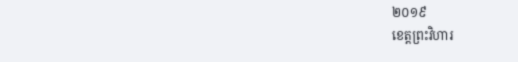២០១៩
ខេត្តព្រះវិហារ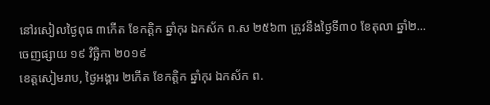នៅរសៀលថ្ងៃពុធ ៣កើត ខែកត្តិក ឆ្នាំកុរ ឯកស័ក ព.ស ២៥៦៣ ត្រូវនឹងថ្ងៃទី៣០ ខែតុលា ឆ្នាំ២...
ចេញផ្សាយ ១៩ វិច្ឆិកា ២០១៩
ខេត្តសៀមរាប, ថ្ងៃអង្គារ ២កើត ខែកត្តិក ឆ្នាំកុរ ឯកស័ក ព.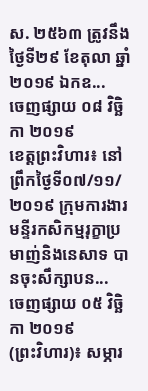ស. ២៥៦៣ ត្រូវនឹងថ្ងៃទី២៩ ខែតុលា ឆ្នាំ២០១៩ ឯកឧ...
ចេញផ្សាយ ០៨ វិច្ឆិកា ២០១៩
ខេត្តព្រះវិហារ៖ នៅព្រឹកថ្ងៃទី០៧/១១/២០១៩ ក្រុមការងារមន្ទីរកសិកម្មរុក្ខាប្រមាញ់និងនេសាទ បានចុះសឹក្សាបន...
ចេញផ្សាយ ០៥ វិច្ឆិកា ២០១៩
(ព្រះវិហារ)៖ សម្ភារ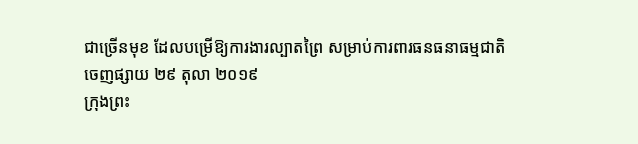ជាច្រើនមុខ ដែលបម្រើឱ្យការងារល្បាតព្រៃ សម្រាប់ការពារធនធនាធម្មជាតិ
ចេញផ្សាយ ២៩ តុលា ២០១៩
ក្រុងព្រះ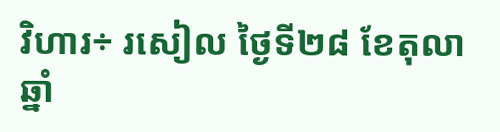វិហារ÷ រសៀល ថ្ងៃទី២៨ ខែតុលា ឆ្នាំ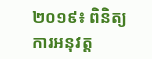២០១៩៖ ពិនិត្យការអនុវត្ត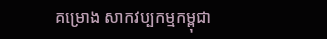គម្រោង សាកវប្បកម្មកម្ពុជា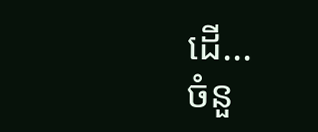ដើ...
ចំនួ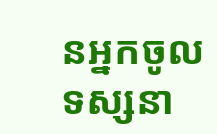នអ្នកចូលទស្សនា